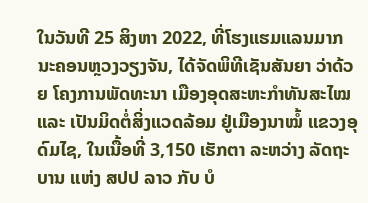ໃນວັນທີ 25 ສິງຫາ 2022, ທີ່ໂຮງແຮມແລນມາກ ນະຄອນຫຼວງວຽງຈັນ, ໄດ້ຈັດພິທີເຊັນສັນຍາ ວ່າດ້ວຍ ໂຄງການພັດທະນາ ເມືອງອຸດສະຫະກຳທັນສະໄໝ ແລະ ເປັນມິດຕໍ່ສິ່ງແວດລ້ອມ ຢູ່ເມືອງນາໝໍ້ ແຂວງອຸດົມໄຊ, ໃນເນື້ອທີ່ 3,150 ເຮັກຕາ ລະຫວ່າງ ລັດຖະບານ ແຫ່ງ ສປປ ລາວ ກັບ ບໍ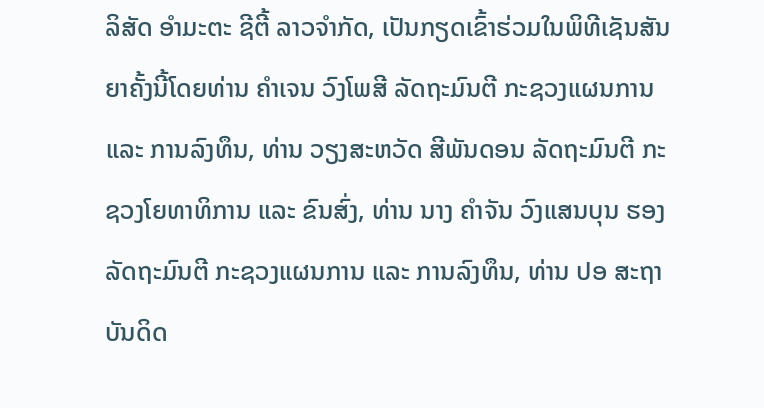ລິສັດ ອຳມະຕະ ຊີຕີ້ ລາວຈຳກັດ, ເປັນກຽດເຂົ້າຮ່ວມໃນພິທີເຊັນສັນຍາຄັ້ງນີ້ໂດຍທ່ານ ຄຳເຈນ ວົງໂພສີ ລັດຖະມົນຕີ ກະຊວງແຜນການ ແລະ ການລົງທຶນ, ທ່ານ ວຽງສະຫວັດ ສີພັນດອນ ລັດຖະມົນຕີ ກະຊວງໂຍທາທິການ ແລະ ຂົນສົ່ງ, ທ່ານ ນາງ ຄຳຈັນ ວົງແສນບຸນ ຮອງລັດຖະມົນຕີ ກະຊວງແຜນການ ແລະ ການລົງທຶນ, ທ່ານ ປອ ສະຖາບັນດິດ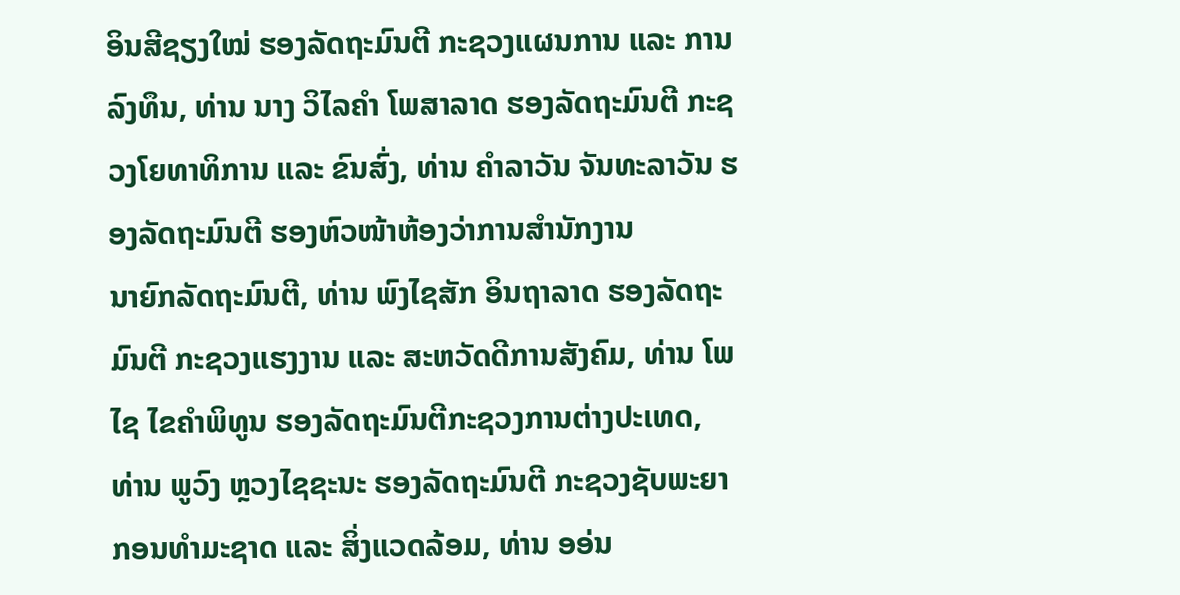ອິນສີຊຽງໃໝ່ ຮອງລັດຖະມົນຕີ ກະຊວງແຜນການ ແລະ ການລົງທຶນ, ທ່ານ ນາງ ວິໄລຄຳ ໂພສາລາດ ຮອງລັດຖະມົນຕີ ກະຊວງໂຍທາທິການ ແລະ ຂົນສົ່ງ, ທ່ານ ຄຳລາວັນ ຈັນທະລາວັນ ຮອງລັດຖະມົນຕີ ຮອງຫົວໜ້າຫ້ອງວ່າການສຳນັກງານ
ນາຍົກລັດຖະມົນຕີ, ທ່ານ ພົງໄຊສັກ ອິນຖາລາດ ຮອງລັດຖະມົນຕີ ກະຊວງແຮງງານ ແລະ ສະຫວັດດີການສັງຄົມ, ທ່ານ ໂພໄຊ ໄຂຄຳພິທູນ ຮອງລັດຖະມົນຕີກະຊວງການຕ່າງປະເທດ, ທ່ານ ພູວົງ ຫຼວງໄຊຊະນະ ຮອງລັດຖະມົນຕີ ກະຊວງຊັບພະຍາກອນທຳມະຊາດ ແລະ ສິ່ງແວດລ້ອມ, ທ່ານ ອອ່ນ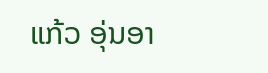ແກ້ວ ອຸ່ນອາ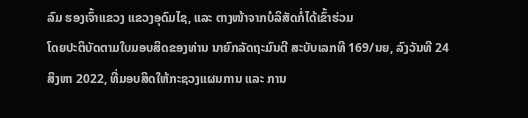ລົມ ຮອງເຈົ້າແຂວງ ແຂວງອຸດົມໄຊ, ແລະ ຕາງໜ້າຈາກບໍລິສັດກໍ່ໄດ້ເຂົ້າຮ່ວມ
ໂດຍປະຕິບັດຕາມໃບມອບສິດຂອງທ່ານ ນາຍົກລັດຖະມົນຕີ ສະບັບເລກທີ 169/ນຍ, ລົງວັນທີ 24 ສິງຫາ 2022, ທີ່ມອບສິດໃຫ້ກະຊວງແຜນການ ແລະ ການ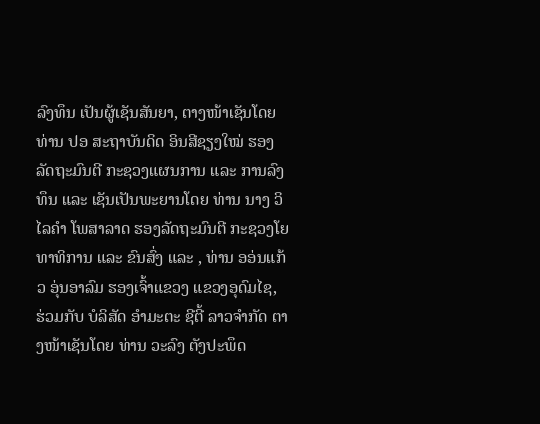ລົງທຶນ ເປັນຜູ້ເຊັນສັນຍາ, ຕາງໜ້າເຊັນໂດຍ ທ່ານ ປອ ສະຖາບັນດິດ ອິນສີຊຽງໃໝ່ ຮອງລັດຖະມົນຕີ ກະຊວງແຜນການ ແລະ ການລົງທຶນ ແລະ ເຊັນເປັນພະຍານໂດຍ ທ່ານ ນາງ ວິໄລຄຳ ໂພສາລາດ ຮອງລັດຖະມົນຕີ ກະຊວງໂຍທາທິການ ແລະ ຂົນສົ່ງ ແລະ , ທ່ານ ອອ່ນແກ້ວ ອຸ່ນອາລົມ ຮອງເຈົ້າແຂວງ ແຂວງອຸດົມໄຊ, ຮ່ວມກັບ ບໍລິສັດ ອຳມະຕະ ຊີຕີ້ ລາວຈຳກັດ ຕາງໜ້າເຊັນໂດຍ ທ່ານ ວະລົງ ຕັງປະພຶດ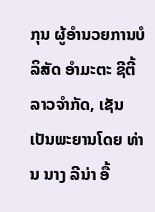ກຸນ ຜູ້ອຳນວຍການບໍລິສັດ ອຳມະຕະ ຊີຕີ້ ລາວຈຳກັດ, ເຊັນເປັນພະຍານໂດຍ ທ່ານ ນາງ ລີນ່າ ອື້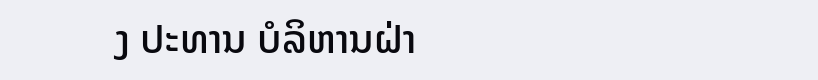ງ ປະທານ ບໍລິຫານຝ່າ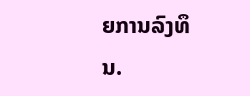ຍການລົງທຶນ.